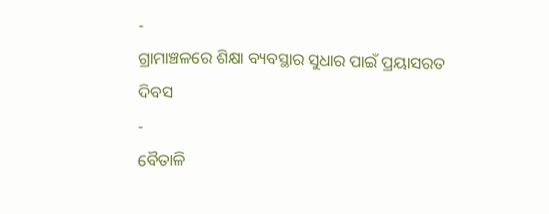-
ଗ୍ରାମାଞ୍ଚଳରେ ଶିକ୍ଷା ବ୍ୟବସ୍ଥାର ସୁଧାର ପାଇଁ ପ୍ରୟାସରତ ଦିବସ
-
ବୈତାଳି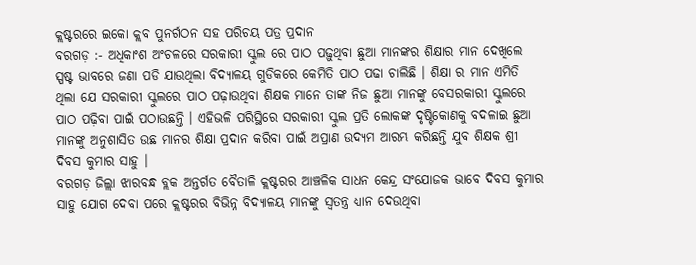କ୍ଲଷ୍ଟରରେ ଇକୋ କ୍ଲବ ପୁନର୍ଗଠନ ସହ ପରିଚୟ ପତ୍ର ପ୍ରଦାନ
ବରଗଡ଼ :- ଅଧିକାଂଶ ଅଂଚଳରେ ସରକାରୀ ସ୍କୁଲ ରେ ପାଠ ପଢ଼ୁଥିବା ଛୁଆ ମାନଙ୍କର ଶିକ୍ଷାର ମାନ ଦେଖିଲେ ସ୍ପଷ୍ଟ ଭାବରେ ଜଣା ପଡି ଯାଉଥିଲା ବିଦ୍ୟାଳୟ ଗୁଡିକରେ କେମିତି ପାଠ ପଢା ଚାଲିଛି । ଶିକ୍ଷା ର ମାନ ଏମିତି ଥିଲା ଯେ ସରକାରୀ ସ୍କୁଲରେ ପାଠ ପଢ଼ାଉଥିବା ଶିକ୍ଷକ ମାନେ ତାଙ୍କ ନିଜ ଛୁଆ ମାନଙ୍କୁ ବେସରକାରୀ ସ୍କୁଲରେ ପାଠ ପଢ଼ିବା ପାଇଁ ପଠାଉଛନ୍ତି । ଏହିଭଳି ପରିସ୍ଥିରେ ସରକାରୀ ସ୍କୁଲ ପ୍ରତି ଲୋକଙ୍କ ଦୃଷ୍ଟିକୋଣକୁ ବଦଳାଇ ଛୁଆ ମାନଙ୍କୁ ଅନୁଶାସିତ ଉଛ ମାନର ଶିକ୍ଷା ପ୍ରଦାନ କରିବା ପାଇଁ ଅପ୍ରାଣ ଉଦ୍ୟମ ଆରମ୍ଭ କରିଛନ୍ତି ଯୁବ ଶିକ୍ଷକ ଶ୍ରୀ ଦିବସ କୁମାର ସାହୁ ।
ବରଗଡ଼ ଜିଲ୍ଲା ଝାରବନ୍ଧ ବ୍ଲକ ଅନ୍ତର୍ଗତ ବୈତାଳି କ୍ଲଷ୍ଟରର ଆଞ୍ଚଳିକ ସାଧନ କେନ୍ଦ୍ର ସଂଯୋଜକ ଭାବେ ଦିବସ କୁମାର ସାହୁ ଯୋଗ ଦେବା ପରେ କ୍ଲଷ୍ଟରର ବିଭିନ୍ନ ବିଦ୍ୟାଳୟ ମାନଙ୍କୁ ସ୍ୱତନ୍ତ୍ର ଧ୍ୟାନ ଦେଉଥିବା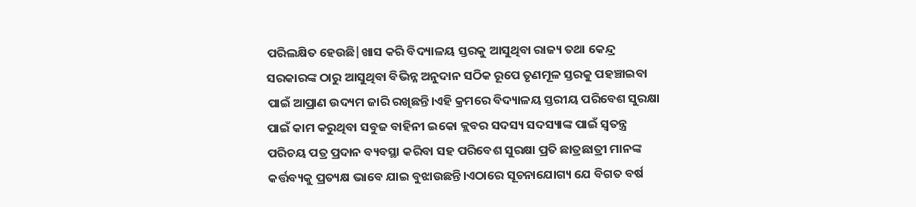ପରିଲକ୍ଷିତ ହେଉଛି|ଖାସ କରି ବିଦ୍ୟାଳୟ ସ୍ତରକୁ ଆସୁଥିବା ରାଜ୍ୟ ତଥା କେନ୍ଦ୍ର ସରକାରଙ୍କ ଠାରୁ ଆସୁଥିବା ବିଭିନ୍ନ ଅନୁଦାନ ସଠିକ ରୂପେ ତୃଣମୂଳ ସ୍ତରକୁ ପହଞ୍ଚାଇବା ପାଇଁ ଆପ୍ରାଣ ଉଦ୍ୟମ ଜାରି ରଖିଛନ୍ତି।ଏହି କ୍ରମରେ ବିଦ୍ୟାଳୟ ସ୍ତରୀୟ ପରିବେଶ ସୁରକ୍ଷା ପାଇଁ କାମ କରୁଥିବା ସବୁଜ ବାହିନୀ ଇକୋ କ୍ଲବର ସଦସ୍ୟ ସଦସ୍ୟାଙ୍କ ପାଇଁ ସ୍ୱତନ୍ତ୍ର ପରିଚୟ ପତ୍ର ପ୍ରଦାନ ବ୍ୟବସ୍ଥା କରିବା ସହ ପରିବେଶ ସୁରକ୍ଷା ପ୍ରତି ଛାତ୍ରଛାତ୍ରୀ ମାନଙ୍କ କର୍ତ୍ତବ୍ୟକୁ ପ୍ରତ୍ୟକ୍ଷ ଭାବେ ଯାଇ ବୁଝାଉଛନ୍ତି।ଏଠାରେ ସୂଚନାଯୋଗ୍ୟ ଯେ ବିଗତ ବର୍ଷ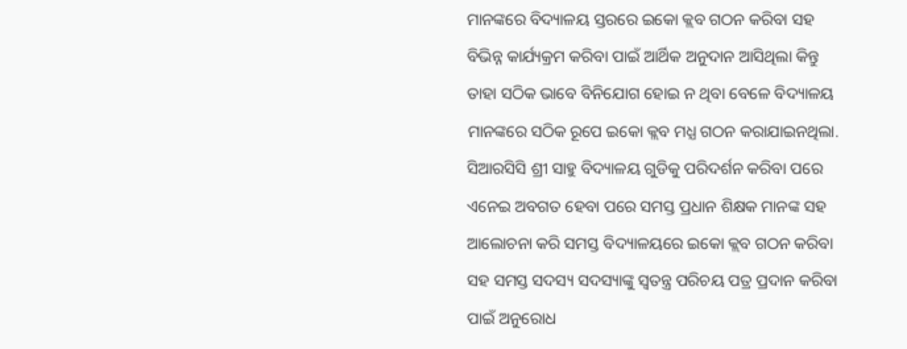ମାନଙ୍କରେ ବିଦ୍ୟାଳୟ ସ୍ତରରେ ଇକୋ କ୍ଲବ ଗଠନ କରିବା ସହ ବିଭିନ୍ନ କାର୍ଯ୍ୟକ୍ରମ କରିବା ପାଇଁ ଆର୍ଥିକ ଅନୁଦାନ ଆସିଥିଲା କିନ୍ତୁ ତାହା ସଠିକ ଭାବେ ବିନିଯୋଗ ହୋଇ ନ ଥିବା ବେଳେ ବିଦ୍ୟାଳୟ ମାନଙ୍କରେ ସଠିକ ରୂପେ ଇକୋ କ୍ଲବ ମଧ୍ଯ ଗଠନ କରାଯାଇନଥିଲା. ସିଆରସିସି ଶ୍ରୀ ସାହୁ ବିଦ୍ୟାଳୟ ଗୁଡିକୁ ପରିଦର୍ଶନ କରିବା ପରେ ଏନେଇ ଅବଗତ ହେବା ପରେ ସମସ୍ତ ପ୍ରଧାନ ଶିକ୍ଷକ ମାନଙ୍କ ସହ ଆଲୋଚନା କରି ସମସ୍ତ ବିଦ୍ୟାଳୟରେ ଇକୋ କ୍ଲବ ଗଠନ କରିବା ସହ ସମସ୍ତ ସଦସ୍ୟ ସଦସ୍ୟାଙ୍କୁ ସ୍ୱତନ୍ତ୍ର ପରିଚୟ ପତ୍ର ପ୍ରଦାନ କରିବା ପାଇଁ ଅନୁରୋଧ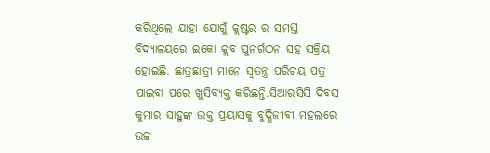କରିଥିଲେ ଯାହା ଯୋଗୁଁ କ୍ଲଷ୍ଟର ର ସମସ୍ତ ବିଦ୍ୟାଳୟରେ ଇକୋ କ୍ଲବ ପୁନର୍ଗଠନ ସହ ସକ୍ରିୟ ହୋଇଛି. ଛାତ୍ରଛାତ୍ରୀ ମାନେ ସ୍ୱତନ୍ତ୍ର ପରିଚୟ ପତ୍ର ପାଇବା ପରେ ଖୁସିବ୍ୟକ୍ତ କରିଛନ୍ତି.ସିଆରସିସି ଦିବସ କୁମାର ସାହୁଙ୍କ ଉକ୍ତ ପ୍ରୟାସକୁ ବୁଦ୍ଧିଜୀବୀ ମହଲରେ ଉଚ୍ଚ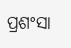ପ୍ରଶଂସା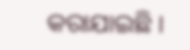କରାଯାଇଛି ।